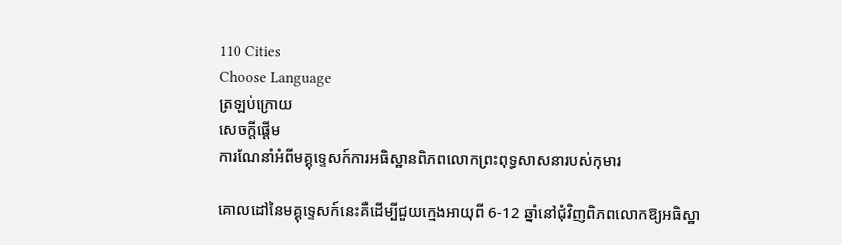110 Cities
Choose Language
ត្រឡប់ក្រោយ
សេចក្តីផ្តើម
ការណែនាំអំពីមគ្គុទ្ទេសក៍ការអធិស្ឋានពិភពលោកព្រះពុទ្ធសាសនារបស់កុមារ

គោលដៅនៃមគ្គុទ្ទេសក៍នេះគឺដើម្បីជួយក្មេងអាយុពី 6-12 ឆ្នាំនៅជុំវិញពិភពលោកឱ្យអធិស្ឋា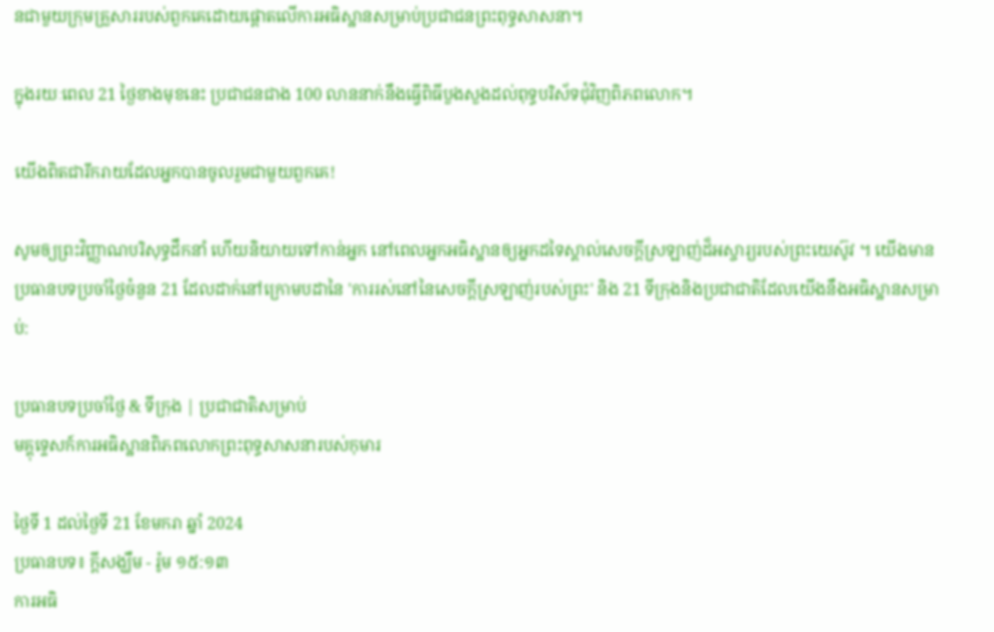នជាមួយក្រុមគ្រួសាររបស់ពួកគេដោយផ្តោតលើការអធិស្ឋានសម្រាប់ប្រជាជនព្រះពុទ្ធសាសនា។

ក្នុងរយៈពេល 21 ថ្ងៃខាងមុខនេះ ប្រជាជនជាង 100 លាននាក់នឹងធ្វើពិធីបួងសួងដល់ពុទ្ធបរិស័ទជុំវិញពិភពលោក។

យើងពិតជារីករាយដែលអ្នកបានចូលរួមជាមួយពួកគេ!

សូមឲ្យព្រះវិញ្ញាណបរិសុទ្ធដឹកនាំ ហើយនិយាយទៅកាន់អ្នក នៅពេលអ្នកអធិស្ឋានឲ្យអ្នកដទៃស្គាល់សេចក្ដីស្រឡាញ់ដ៏អស្ចារ្យរបស់ព្រះយេស៊ូវ ។ យើងមានប្រធានបទប្រចាំថ្ងៃចំនួន 21 ដែលដាក់នៅក្រោមបដានៃ 'ការរស់នៅនៃសេចក្តីស្រឡាញ់របស់ព្រះ' និង 21 ទីក្រុងនិងប្រជាជាតិដែលយើងនឹងអធិស្ឋានសម្រាប់:

ប្រធានបទប្រចាំថ្ងៃ & ទីក្រុង | ប្រជាជាតិសម្រាប់
មគ្គុទ្ទេសក៍ការអធិស្ឋានពិភពលោកព្រះពុទ្ធសាសនារបស់កុមារ

ថ្ងៃទី 1 ដល់ថ្ងៃទី 21 ខែមករា ឆ្នាំ 2024
ប្រធានបទ៖ ក្តីសង្ឃឹម - រ៉ូម ១៥:១៣
ការអធិ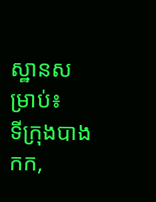ស្ឋានសម្រាប់៖
ទីក្រុងបាងកក,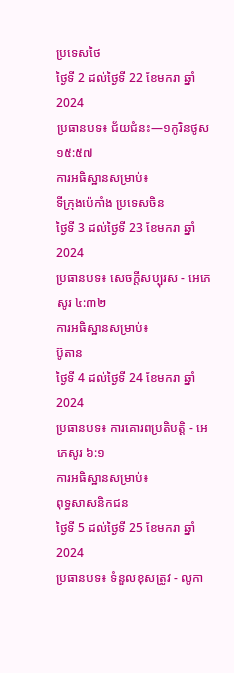ប្រទេសថៃ
ថ្ងៃទី 2 ដល់ថ្ងៃទី 22 ខែមករា ឆ្នាំ 2024
ប្រធានបទ៖ ជ័យជំនះ—១កូរិនថូស ១៥:៥៧
ការអធិស្ឋានសម្រាប់៖
ទីក្រុងប៉េកាំង ប្រទេសចិន
ថ្ងៃទី 3 ដល់ថ្ងៃទី 23 ខែមករា ឆ្នាំ 2024
ប្រធានបទ៖ សេចក្តីសប្បុរស - អេភេសូរ ៤:៣២
ការអធិស្ឋានសម្រាប់៖
ប៊ូតាន
ថ្ងៃទី 4 ដល់ថ្ងៃទី 24 ខែមករា ឆ្នាំ 2024
ប្រធានបទ៖ ការគោរពប្រតិបត្តិ - អេភេសូរ ៦:១
ការអធិស្ឋានសម្រាប់៖
ពុទ្ធសាសនិកជន
ថ្ងៃទី 5 ដល់ថ្ងៃទី 25 ខែមករា ឆ្នាំ 2024
ប្រធានបទ៖ ទំនួលខុសត្រូវ - លូកា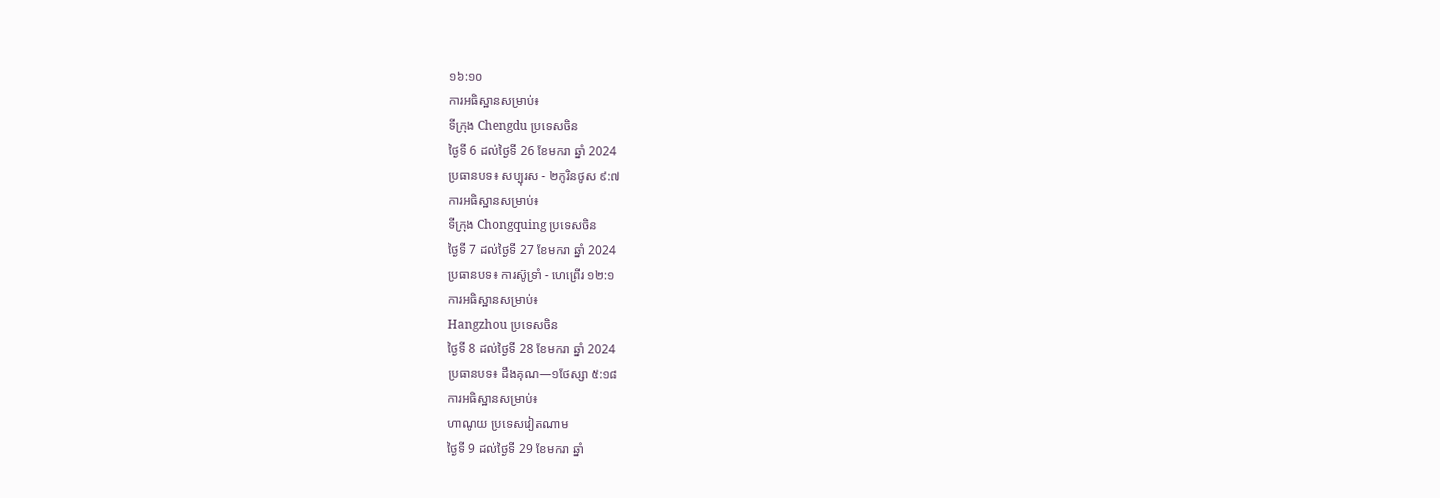១៦:១០
ការអធិស្ឋានសម្រាប់៖
ទីក្រុង Chengdu ប្រទេសចិន
ថ្ងៃទី 6 ដល់ថ្ងៃទី 26 ខែមករា ឆ្នាំ 2024
ប្រធានបទ៖ សប្បុរស - ២កូរិនថូស ៩:៧
ការអធិស្ឋានសម្រាប់៖
ទីក្រុង Chongquing ប្រទេសចិន
ថ្ងៃទី 7 ដល់ថ្ងៃទី 27 ខែមករា ឆ្នាំ 2024
ប្រធានបទ៖ ការស៊ូទ្រាំ - ហេព្រើរ ១២:១
ការអធិស្ឋានសម្រាប់៖
Hangzhou ប្រទេសចិន
ថ្ងៃទី 8 ដល់ថ្ងៃទី 28 ខែមករា ឆ្នាំ 2024
ប្រធានបទ៖ ដឹងគុណ—១ថែស្សា ៥:១៨
ការអធិស្ឋានសម្រាប់៖
ហាណូយ ប្រទេសវៀតណាម
ថ្ងៃទី 9 ដល់ថ្ងៃទី 29 ខែមករា ឆ្នាំ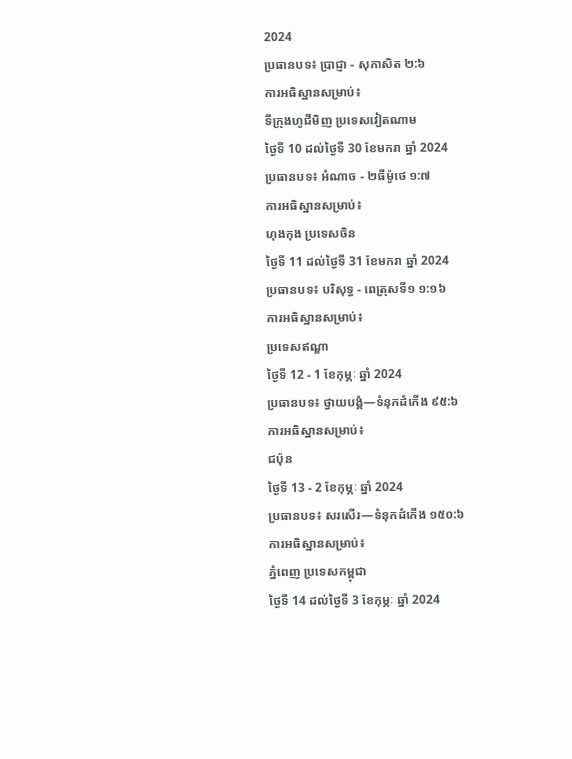2024
ប្រធានបទ៖ ប្រាជ្ញា - សុភាសិត ២:៦
ការអធិស្ឋានសម្រាប់៖
ទីក្រុងហូជីមិញ ប្រទេសវៀតណាម
ថ្ងៃទី 10 ដល់ថ្ងៃទី 30 ខែមករា ឆ្នាំ 2024
ប្រធានបទ៖ អំណាច - ២ធីម៉ូថេ ១:៧
ការអធិស្ឋានសម្រាប់៖
ហុងកុង ប្រទេសចិន
ថ្ងៃទី 11 ដល់ថ្ងៃទី 31 ខែមករា ឆ្នាំ 2024
ប្រធានបទ៖ បរិសុទ្ធ - ពេត្រុសទី១ ១:១៦
ការអធិស្ឋានសម្រាប់៖
ប្រទេសឥណ្ឌា
ថ្ងៃទី 12 - 1 ខែកុម្ភៈ ឆ្នាំ 2024
ប្រធានបទ៖ ថ្វាយបង្គំ—ទំនុកដំកើង ៩៥:៦
ការអធិស្ឋានសម្រាប់៖
ជប៉ុន
ថ្ងៃទី 13 - 2 ខែកុម្ភៈ ឆ្នាំ 2024
ប្រធានបទ៖ សរសើរ—ទំនុកដំកើង ១៥០:៦
ការអធិស្ឋានសម្រាប់៖
ភ្នំពេញ ប្រទេសកម្ពុជា
ថ្ងៃទី 14 ដល់ថ្ងៃទី 3 ខែកុម្ភៈ ឆ្នាំ 2024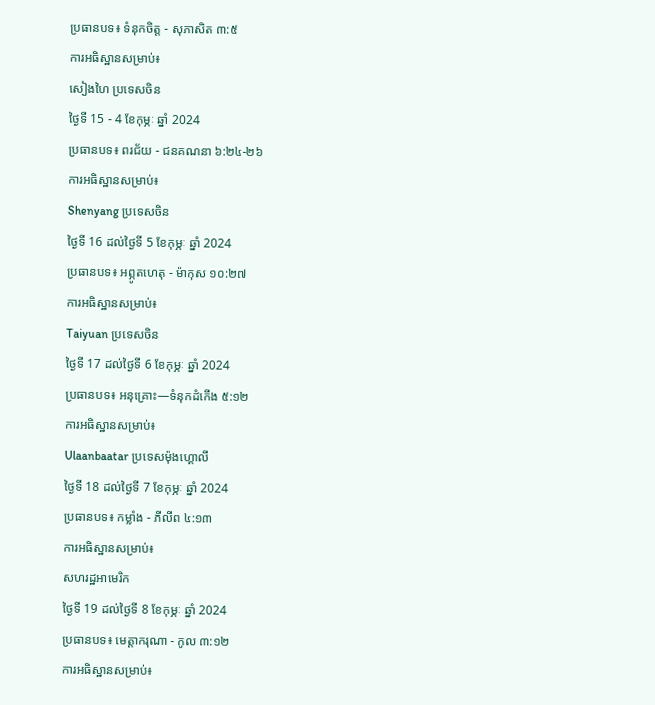ប្រធានបទ៖ ទំនុកចិត្ត - សុភាសិត ៣:៥
ការអធិស្ឋានសម្រាប់៖
សៀងហៃ ប្រទេសចិន
ថ្ងៃទី 15 - 4 ខែកុម្ភៈ ឆ្នាំ 2024
ប្រធានបទ៖ ពរជ័យ - ជនគណនា ៦:២៤-២៦
ការអធិស្ឋានសម្រាប់៖
Shenyang ប្រទេសចិន
ថ្ងៃទី 16 ដល់ថ្ងៃទី 5 ខែកុម្ភៈ ឆ្នាំ 2024
ប្រធានបទ៖ អព្ភូតហេតុ - ម៉ាកុស ១០:២៧
ការអធិស្ឋានសម្រាប់៖
Taiyuan ប្រទេសចិន
ថ្ងៃទី 17 ដល់ថ្ងៃទី 6 ខែកុម្ភៈ ឆ្នាំ 2024
ប្រធានបទ៖ អនុគ្រោះ—ទំនុកដំកើង ៥:១២
ការអធិស្ឋានសម្រាប់៖
Ulaanbaatar ប្រទេសម៉ុងហ្គោលី
ថ្ងៃទី 18 ដល់ថ្ងៃទី 7 ខែកុម្ភៈ ឆ្នាំ 2024
ប្រធានបទ៖ កម្លាំង - ភីលីព ៤:១៣
ការអធិស្ឋានសម្រាប់៖
សហរដ្ឋអាមេរិក
ថ្ងៃទី 19 ដល់ថ្ងៃទី 8 ខែកុម្ភៈ ឆ្នាំ 2024
ប្រធានបទ៖ មេត្តាករុណា - កូល ៣:១២
ការអធិស្ឋានសម្រាប់៖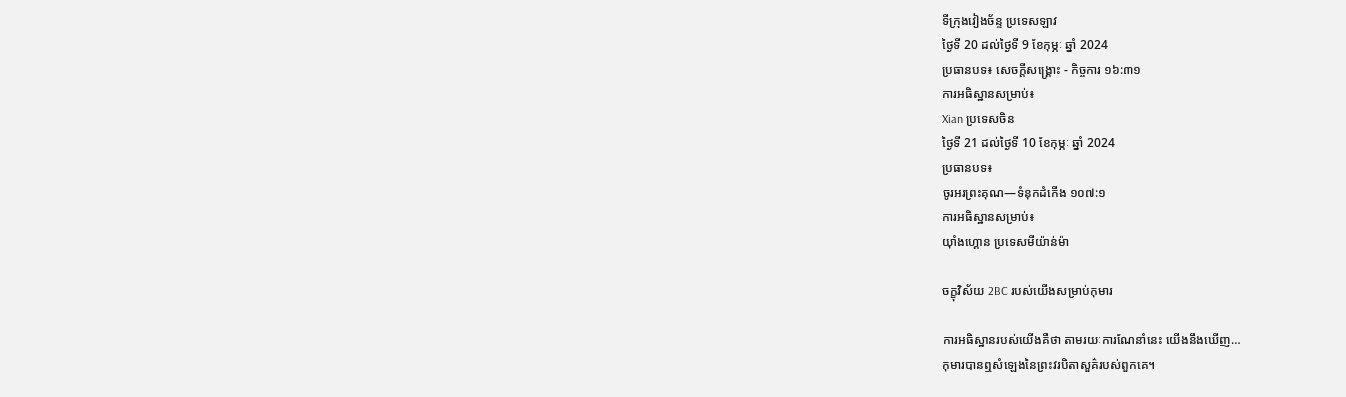ទីក្រុងវៀងច័ន្ទ ប្រទេសឡាវ
ថ្ងៃទី 20 ដល់ថ្ងៃទី 9 ខែកុម្ភៈ ឆ្នាំ 2024
ប្រធានបទ៖ សេចក្ដីសង្គ្រោះ - កិច្ចការ ១៦:៣១
ការអធិស្ឋានសម្រាប់៖
Xian ប្រទេសចិន
ថ្ងៃទី 21 ដល់ថ្ងៃទី 10 ខែកុម្ភៈ ឆ្នាំ 2024
ប្រធានបទ៖
ចូរអរព្រះគុណ—ទំនុកដំកើង ១០៧:១
ការអធិស្ឋានសម្រាប់៖
យ៉ាំងហ្គោន ប្រទេសមីយ៉ាន់ម៉ា

ចក្ខុវិស័យ 2BC របស់យើងសម្រាប់កុមារ

ការអធិស្ឋានរបស់យើងគឺថា តាមរយៈការណែនាំនេះ យើងនឹងឃើញ…
កុមារបានឮសំឡេងនៃព្រះវរបិតាសួគ៌របស់ពួកគេ។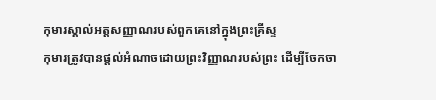កុមារស្គាល់អត្តសញ្ញាណរបស់ពួកគេនៅក្នុងព្រះគ្រីស្ទ
កុមារត្រូវបានផ្តល់អំណាចដោយព្រះវិញ្ញាណរបស់ព្រះ ដើម្បីចែកចា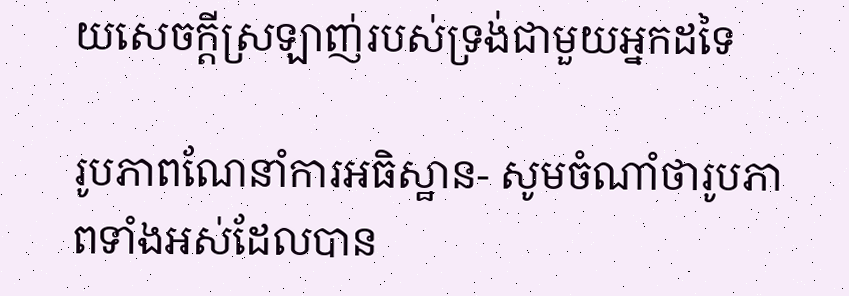យសេចក្តីស្រឡាញ់របស់ទ្រង់ជាមួយអ្នកដទៃ

រូបភាពណែនាំការអធិស្ឋាន- សូមចំណាំថារូបភាពទាំងអស់ដែលបាន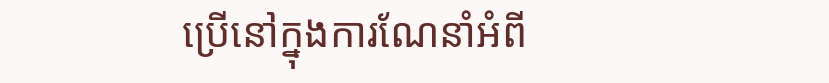ប្រើនៅក្នុងការណែនាំអំពី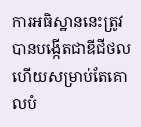ការអធិស្ឋាននេះត្រូវបានបង្កើតជាឌីជីថល ហើយសម្រាប់តែគោលបំ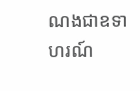ណងជាឧទាហរណ៍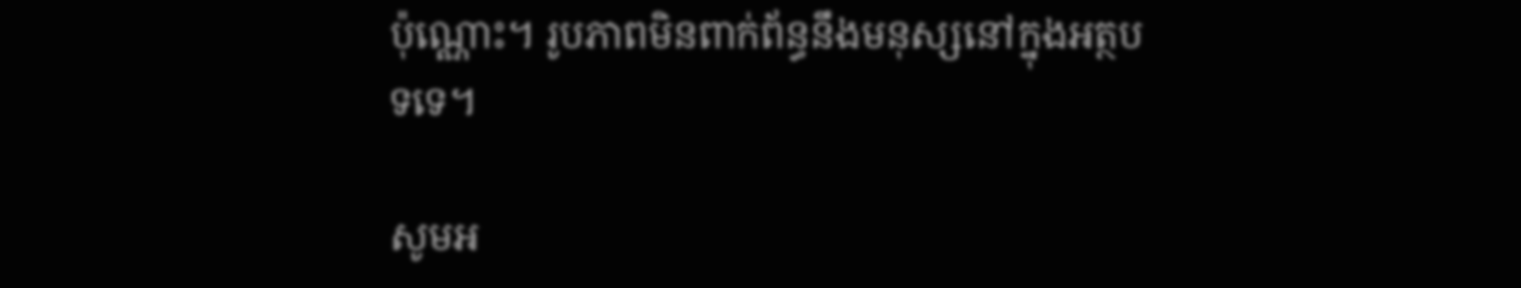ប៉ុណ្ណោះ។ រូបភាពមិនពាក់ព័ន្ធនឹងមនុស្សនៅក្នុងអត្ថបទទេ។

សូមអ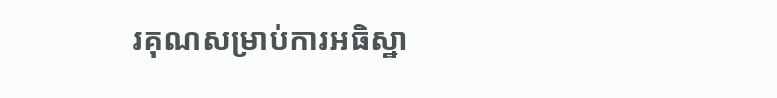រគុណសម្រាប់ការអធិស្ឋា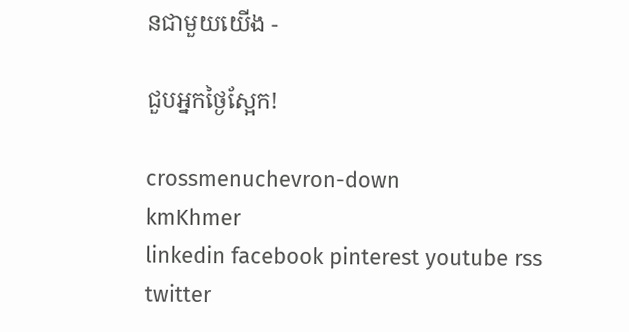នជាមួយយើង -

ជួបអ្នកថ្ងៃស្អែក!

crossmenuchevron-down
kmKhmer
linkedin facebook pinterest youtube rss twitter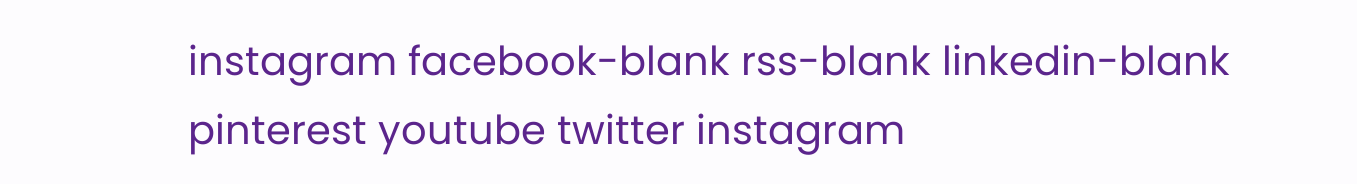instagram facebook-blank rss-blank linkedin-blank pinterest youtube twitter instagram